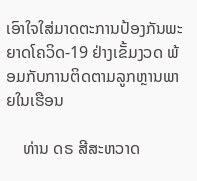ເອົາໃຈໃສ່ມາດຕະການປ້ອງກັນພະຍາດໂຄວິດ-19 ຢ່າງເຂັ້ມງວດ ພ້ອມກັບການຕິດຕາມລູກຫຼານພາຍໃນເຮືອນ

    ທ່ານ ດຣ ສີສະຫວາດ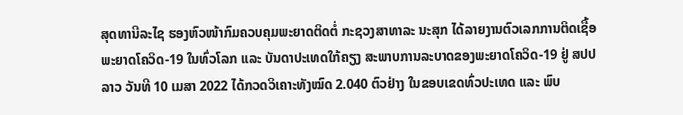ສຸດທານີລະໄຊ ຮອງຫົວໜ້າກົມຄວບຄຸມພະຍາດຕິດຕໍ່ ກະຊວງສາທາລະ ນະສຸກ ໄດ້ລາຍງານຕົວເລກການຕິດເຊື້ອພະຍາດໂຄວິດ-19 ໃນທົ່ວໂລກ ແລະ ບັນດາປະເທດໃກ້ຄຽງ ສະພາບການລະບາດຂອງພະຍາດໂຄວິດ-19 ຢູ່ ສປປ ລາວ ວັນທີ 10 ເມສາ 2022 ໄດ້ກວດວິເຄາະທັງໝົດ 2.040 ຕົວຢ່າງ ໃນຂອບເຂດທົ່ວປະເທດ ແລະ ພົບ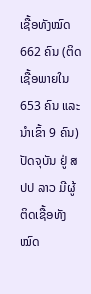ເຊື້ອທັງໝົດ 662 ຄົນ (ຕິດເຊື້ອພາຍໃນ 653 ຄົນ ແລະ ນໍາເຂົ້າ 9 ຄົນ) ປັດຈຸບັນ ຢູ່ ສປປ ລາວ ມີຜູ້ຕິດເຊື້ອທັງໝົດ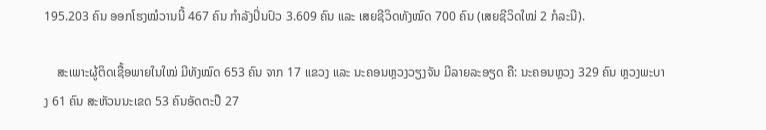195.203 ຄົນ ອອກໂຮງໝໍວານນີ້ 467 ຄົນ ກຳລັງປິ່ນປົວ 3.609 ຄົນ ແລະ ເສຍຊີວິດທັງໝົດ 700 ຄົນ (ເສຍຊີວິດໃໝ່ 2 ກໍລະນີ).

    ສະເພາະຜູ້ຕິດເຊື້ອພາຍໃນໃໝ່ ມີທັງໝົດ 653 ຄົນ ຈາກ 17 ແຂວງ ແລະ ນະຄອນຫຼວງວຽງຈັນ ມີລາຍລະອຽດ ຄື: ນະຄອນຫຼວງ 329 ຄົນ ຫຼວງພະບາງ 61 ຄົນ ສະຫັວນນະເຂດ 53 ຄົນອັດຕະປື 27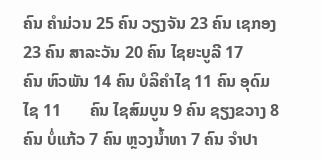ຄົນ ຄໍາມ່ວນ 25 ຄົນ ວຽງຈັນ 23 ຄົນ ເຊກອງ 23 ຄົນ ສາລະວັນ 20 ຄົນ ໄຊຍະບູລີ 17       ຄົນ ຫົວພັນ 14 ຄົນ ບໍລິຄໍາໄຊ 11 ຄົນ ອຸດົມໄຊ 11       ຄົນ ໄຊສົມບູນ 9 ຄົນ ຊຽງຂວາງ 8ຄົນ ບໍ່ແກ້ວ 7 ຄົນ ຫຼວງນໍ້າທາ 7 ຄົນ ຈໍາປາ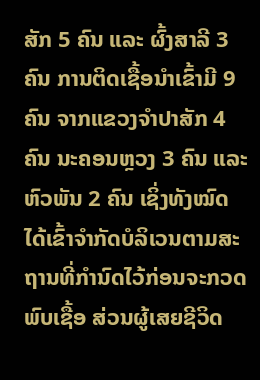ສັກ 5 ຄົນ ແລະ ຜົ້ງສາລີ 3 ຄົນ ການຕິດເຊື້ອນໍາເຂົ້າມີ 9 ຄົນ ຈາກແຂວງຈຳປາສັກ 4 ຄົນ ນະຄອນຫຼວງ 3 ຄົນ ແລະ ຫົວພັນ 2 ຄົນ ເຊິ່ງທັງໝົດໄດ້ເຂົ້າຈໍາກັດບໍລິເວນຕາມສະຖານທີ່ກໍານົດໄວ້ກ່ອນຈະກວດພົບເຊື້ອ ສ່ວນຜູ້ເສຍຊີວິດ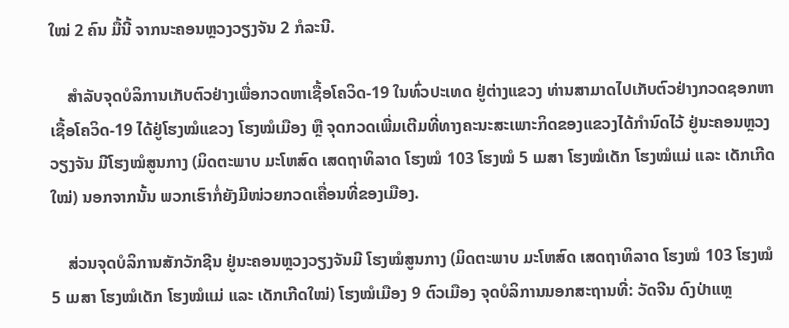ໃໝ່ 2 ຄົນ ມື້ນີ້ ຈາກນະຄອນຫຼວງວຽງຈັນ 2 ກໍລະນີ.

    ສຳລັບຈຸດບໍລິການເກັບຕົວຢ່າງເພື່ອກວດຫາເຊື້ອໂຄວິດ-19 ໃນທົ່ວປະເທດ ຢູ່ຕ່າງແຂວງ ທ່ານສາມາດໄປເກັບຕົວຢ່າງກວດຊອກຫາເຊື້ອໂຄວິດ-19 ໄດ້ຢູ່ໂຮງໝໍແຂວງ ໂຮງໝໍເມືອງ ຫຼື ຈຸດກວດເພີ່ມເຕີມທີ່ທາງຄະນະສະເພາະກິດຂອງແຂວງໄດ້ກຳນົດໄວ້ ຢູ່ນະຄອນຫຼວງວຽງຈັນ ມີໂຮງໝໍສູນກາງ (ມິດຕະພາບ ມະໂຫສົດ ເສດຖາທິລາດ ໂຮງໝໍ 103 ໂຮງໝໍ 5 ເມສາ ໂຮງໝໍເດັກ ໂຮງໝໍແມ່ ແລະ ເດັກເກີດໃໝ່) ນອກຈາກນັ້ນ ພວກເຮົາກໍ່ຍັງມີໜ່ວຍກວດເຄື່ອນທີ່ຂອງເມືອງ.

    ສ່ວນຈຸດບໍລິການສັກວັກຊີນ ຢູ່ນະຄອນຫຼວງວຽງຈັນມີ ໂຮງໝໍສູນກາງ (ມິດຕະພາບ ມະໂຫສົດ ເສດຖາທິລາດ ໂຮງໝໍ 103 ໂຮງໝໍ 5 ເມສາ ໂຮງໝໍເດັກ ໂຮງໝໍແມ່ ແລະ ເດັກເກີດໃໝ່) ໂຮງໝໍເມືອງ 9 ຕົວເມືອງ ຈຸດບໍລິການນອກສະຖານທີ່: ວັດຈີນ ດົງປ່າແຫຼ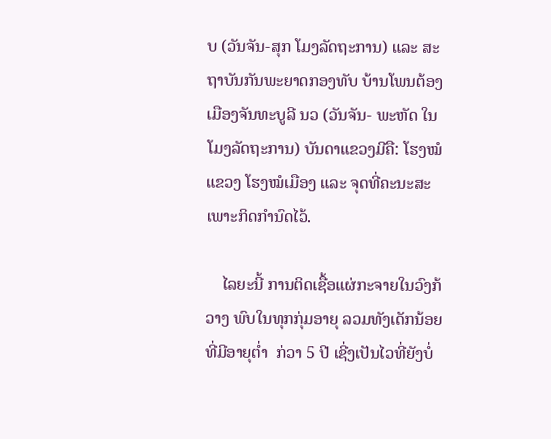ບ (ວັນຈັນ-ສຸກ ໂມງລັດຖະການ) ແລະ ສະຖາບັນກັນພະຍາດກອງທັບ ບ້ານໂພນຕ້ອງ ເມືອງຈັນທະບູລີ ນວ (ວັນຈັນ- ພະຫັດ ໃນໂມງລັດຖະການ) ບັນດາແຂວງມີຄື: ໂຮງໝໍແຂວງ ໂຮງໝໍເມືອງ ແລະ ຈຸດທີ່ຄະນະສະເພາະກິດກໍານົດໄວ້.

    ໄລຍະນີ້ ການຕິດເຊື້ອແຜ່ກະຈາຍໃນວົງກ້ວາງ ພົບໃນທຸກກຸ່ມອາຍຸ ລວມທັງເດັກນ້ອຍທີ່ມີອາຍຸຕ່ຳ  ກ່ວາ 5 ປີ ເຊີ່ງເປັນໄວທີ່ຍັງບໍ່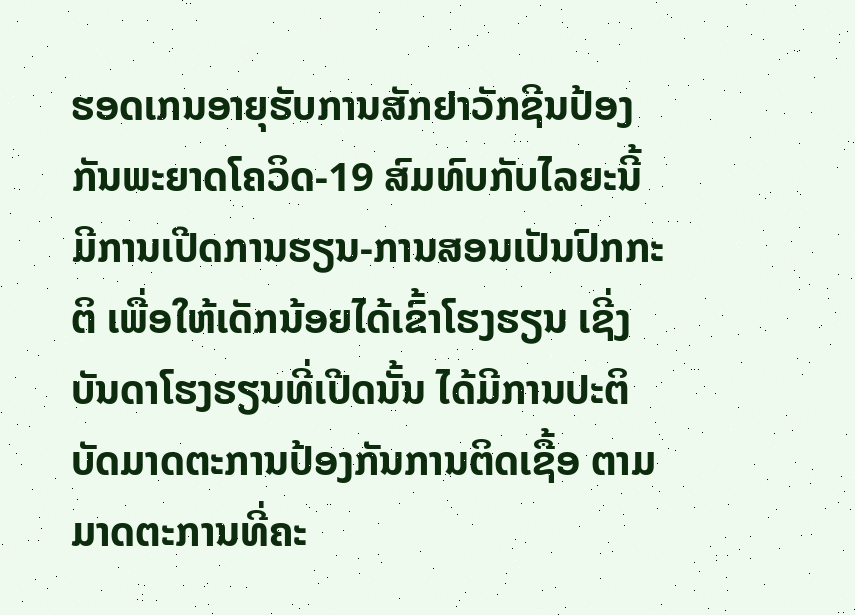ຮອດເກນອາຍຸຮັບການສັກຢາວັກຊີນປ້ອງກັນພະຍາດໂຄວິດ-19 ສົມທົບກັບໄລຍະນີ້ ມີການເປີດການຮຽນ-ການສອນເປັນປົກກະຕິ ເພື່ອໃຫ້ເດັກນ້ອຍໄດ້ເຂົ້າໂຮງຮຽນ ເຊີ່ງບັນດາໂຮງຮຽນທີ່ເປີດນັ້ນ ໄດ້ມີການປະຕິບັດມາດຕະການປ້ອງກັນການຕິດເຊື້ອ ຕາມມາດຕະການທີ່ຄະ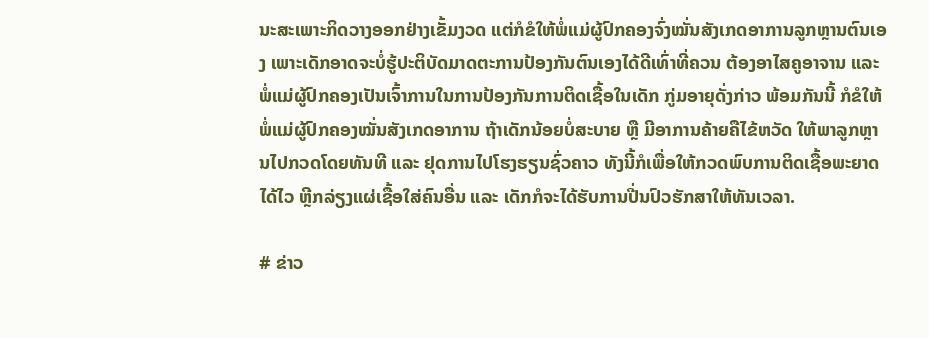ນະສະເພາະກິດວາງອອກຢ່າງເຂັ້ມງວດ ແຕ່ກໍຂໍໃຫ້ພໍ່ແມ່ຜູ້ປົກຄອງຈົ່ງໝັ່ນສັງເກດອາການລູກຫຼານຕົນເອງ ເພາະເດັກອາດຈະບໍ່ຮູ້ປະຕິບັດມາດຕະການປ້ອງກັນຕົນເອງໄດ້ດີເທົ່າທີ່ຄວນ ຕ້ອງອາໄສຄູອາຈານ ແລະ ພໍ່ແມ່ຜູ້ປົກຄອງເປັນເຈົ້າການໃນການປ້ອງກັນການຕິດເຊື້ອໃນເດັກ ກູ່ມອາຍຸດັ່ງກ່າວ ພ້ອມກັນນີ້ ກໍຂໍໃຫ້ພໍ່ແມ່ຜູ້ປົກຄອງໝັ່ນສັງເກດອາການ ຖ້າເດັກນ້ອຍບໍ່ສະບາຍ ຫຼື ມີອາການຄ້າຍຄືໄຂ້ຫວັດ ໃຫ້ພາລູກຫຼານໄປກວດໂດຍທັນທີ ແລະ ຢຸດການໄປໂຮງຮຽນຊົ່ວຄາວ ທັງນີ້ກໍເພື່ອໃຫ້ກວດພົບການຕິດເຊື້ອພະຍາດໄດ້ໄວ ຫຼີກລ່ຽງແຜ່ເຊື້ອໃສ່ຄົນອື່ນ ແລະ ເດັກກໍຈະໄດ້ຮັບການປີ່ນປົວຮັກສາໃຫ້ທັນເວລາ.

# ຂ່າວ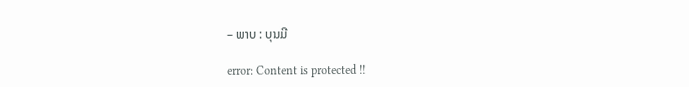– ພາບ : ບຸນມີ

error: Content is protected !!